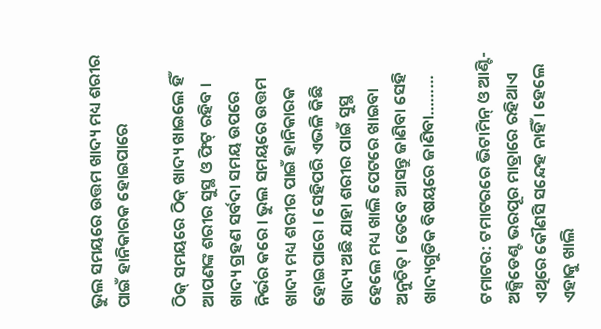ଭୁଲ ସମୟରେ ଉତ୍ତମ ଖାଦ୍ୟ ମଧ୍ୟ ଶରୀର ପାଇଁ ହାନିକାରକ ହୋଇପାରେ

ଠିକ୍ ସମୟରେ ଠିକ୍ ଖାଦ୍ୟ ଖାଇଲେ ହିଁ ଆପଣଙ୍କ ଶରୀର ସୁସ୍ଥ ଓ ଫିଟ୍ ରହିବ । ଖାଦ୍ୟ ଗ୍ରହଣ ସର୍ବଦା ସମୟ ଉପରେ ନିର୍ଭର କ‌ରେ । ଭୁଲ ସମୟରେ ଉତ୍ତମ ଖାଦ୍ୟ ମଧ୍ୟ ଶରୀର ପାଇଁ ହାନିକାରକ ହୋଇପାରେ । ସେହିପରି ଏଭଳି କିଛି ଖାଦ୍ୟ ଅଛି ଯାହା ଶରୀର ପାଇଁ ସୁସ୍ଥ ହେଲେ ମଧ୍ୟ ଖାଲି ପେଟରେ ଖାଇବା ଅନୁଚିତ୍ । ତେବେ ଆସନ୍ତୁ ଜାଣିବା ସେହି ଖାଦ୍ୟଗୁଡିକ ବିଷୟରେ ଜାଣିବା………

ଟମାଟର: ଟମାଟରରେ ଭିଟାମିନ୍ ଓ ଆଣ୍ଟି-ଅକ୍ସିଡେଣ୍ଟ ଭରପୂର ମାତ୍ରାରେ ରହିଥାଏ ଏଥିରେ କୌଣସି ସନ୍ଦେହ ନାହିଁ । ହେଲେ ଏହାକୁ ଖାଲି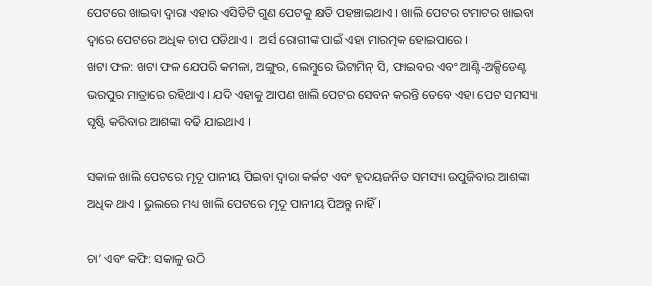ପେଟରେ ଖାଇବା ଦ୍ବାରା ଏହାର ଏସିଡିଟି ଗୁଣ ପେଟକୁ କ୍ଷତି ପହଞ୍ଚାଇଥାଏ । ଖାଲି ପେଟର ଟମାଟର ଖାଇବା ଦ୍ବାରେ ପେଟରେ ଅଧିକ ଚାପ ପଡିଥାଏ ।  ଅର୍ସ ରୋଗୀଙ୍କ ପାଇଁ ଏହା ମାରତ୍ମକ ହୋଇପାରେ ।
ଖଟା ଫଳ: ଖଟା ଫଳ ଯେପରି କମଳା, ଅଙ୍ଗୁର, ଲେମ୍ବୁରେ ଭିଟାମିନ୍ ସି, ଫାଇବର ଏବଂ ଆଣ୍ଟି-ଅକ୍ସିଡେଣ୍ଟ ଭରପୁର ମାତ୍ରାରେ ରହିଥାଏ । ଯଦି ଏହାକୁ ଆପଣ ଖାଲି ପେଟର ସେବନ କରନ୍ତି ତେବେ ଏହା ପେଟ ସମସ୍ୟା ସୃଷ୍ଟି କରିବାର ଆଶଙ୍କା ବଢି ଯାଇଥାଏ ।

ସକାଳ ଖାଲି ପେଟରେ ମୃଦୂ ପାନୀୟ ପିଇବା ଦ୍ବାରା କର୍କଟ ଏବଂ ହୃଦୟଜନିତ ସମସ୍ୟା ଉପୁଜିବାର ଆଶଙ୍କା ଅଧିକ ଥାଏ । ଭୁଲରେ ମଧ୍ୟ ଖାଲି ପେଟରେ ମୃଦୂ ପାନୀୟ ପିଅନ୍ତୁ ନାହିଁ ।

ଚା’ ଏବଂ କଫି: ସକାଳୁ ଉଠି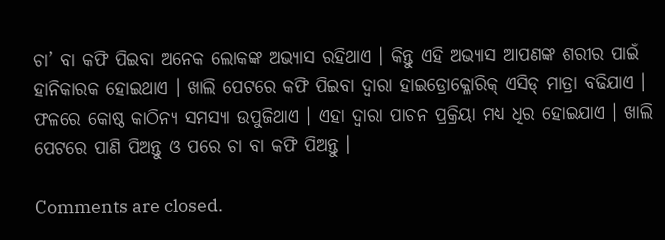ଚା’ ବା କଫି ପିଇବା ଅନେକ ଲୋକଙ୍କ ଅଭ୍ୟାସ ରହିଥାଏ । କିନ୍ତୁ ଏହି ଅଭ୍ୟାସ ଆପଣଙ୍କ ଶରୀର ପାଇଁ ହାନିକାରକ ହୋଇଥାଏ । ଖାଲି ପେଟରେ କଫି ପିଇବା ଦ୍ବାରା ହାଇଡ୍ରୋକ୍ଳୋରିକ୍ ଏସିଡ୍ ମାତ୍ରା ବଢିଯାଏ । ଫଳରେ କୋଷ୍ଠ କାଠିନ୍ୟ ସମସ୍ୟା ଉପୁଜିଥାଏ । ଏହା ଦ୍ବାରା ପାଚନ ପ୍ରକ୍ରିୟା ମଧ୍ୟ ଧିର ହୋଇଯାଏ । ଖାଲି ପେଟରେ ପାଣି ପିଅନ୍ତୁ ଓ ପରେ ଚା ବା କଫି ପିଅନ୍ତୁ ।

Comments are closed.